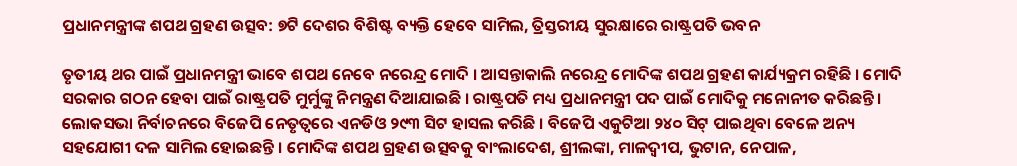ପ୍ରଧାନମନ୍ତ୍ରୀଙ୍କ ଶପଥ ଗ୍ରହଣ ଉତ୍ସବ: ୭ଟି ଦେଶର ବିଶିଷ୍ଟ ବ୍ୟକ୍ତି ହେବେ ସାମିଲ, ତ୍ରିସ୍ତରୀୟ ସୁରକ୍ଷାରେ ରାଷ୍ଟ୍ରପତି ଭବନ

ତୃତୀୟ ଥର ପାଇଁ ପ୍ରଧାନମନ୍ତ୍ରୀ ଭାବେ ଶପଥ ନେବେ ନରେନ୍ଦ୍ର ମୋଦି । ଆସନ୍ତାକାଲି ନରେନ୍ଦ୍ର ମୋଦିଙ୍କ ଶପଥ ଗ୍ରହଣ କାର୍ଯ୍ୟକ୍ରମ ରହିଛି । ମୋଦି ସରକାର ଗଠନ ହେବା ପାଇଁ ରାଷ୍ଟ୍ରପତି ମୁର୍ମୁଙ୍କୁ ନିମନ୍ତ୍ରଣ ଦିଆଯାଇଛି । ରାଷ୍ଟ୍ରପତି ମଧ୍ୟ ପ୍ରଧାନମନ୍ତ୍ରୀ ପଦ ପାଇଁ ମୋଦିକୁ ମନୋନୀତ କରିଛନ୍ତି । ଲୋକସଭା ନିର୍ବାଚନରେ ବିଜେପି ନେତୃତ୍ୱରେ ଏନଡିଓ ୨୯୩ ସିଟ ହାସଲ କରିଛି । ବିଜେପି ଏକୁଟିଆ ୨୪୦ ସିଟ୍‌ ପାଇଥିବା ବେଳେ ଅନ୍ୟ ସହଯୋଗୀ ଦଳ ସାମିଲ ହୋଇଛନ୍ତି । ମୋଦିଙ୍କ ଶପଥ ଗ୍ରହଣ ଉତ୍ସବକୁ ବାଂଲାଦେଶ, ଶ୍ରୀଲଙ୍କା, ମାଳଦ୍ୱୀପ, ଭୁଟାନ, ନେପାଳ,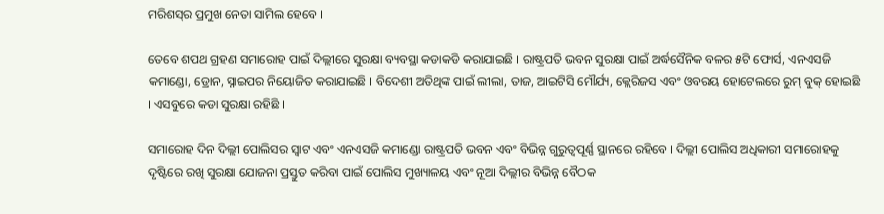ମରିଶସ୍‌ର ପ୍ରମୁଖ ନେତା ସାମିଲ ହେବେ ।

ତେବେ ଶପଥ ଗ୍ରହଣ ସମାରୋହ ପାଇଁ ଦିଲ୍ଲୀରେ ସୁରକ୍ଷା ବ୍ୟବସ୍ଥା କଡାକଡି କରାଯାଇଛି । ରାଷ୍ଟ୍ରପତି ଭବନ ସୁରକ୍ଷା ପାଇଁ ଅର୍ଦ୍ଧସୈନିକ ବଳର ୫ଟି ଫୋର୍ସ, ଏନଏସଜି କମାଣ୍ଡୋ, ଡ୍ରୋନ, ସ୍ନାଇପର ନିୟୋଜିତ କରାଯାଇଛି । ବିଦେଶୀ ଅତିଥିଙ୍କ ପାଇଁ ଲୀଲା, ତାଜ, ଆଇଟିସି ମୌର୍ଯ୍ୟ, କ୍ଲେରିଜସ ଏବଂ ଓବରୟ ହୋଟେଲରେ ରୁମ୍‌ ବୁକ୍‌ ହୋଇଛି । ଏସବୁରେ କଡା ସୁରକ୍ଷା ରହିଛି ।

ସମାରୋହ ଦିନ ଦିଲ୍ଲୀ ପୋଲିସର ସ୍ୱାଟ ଏବଂ ଏନଏସଜି କମାଣ୍ଡୋ ରାଷ୍ଟ୍ରପତି ଭବନ ଏବଂ ବିଭିନ୍ନ ଗୁରୁତ୍ୱପୂର୍ଣ୍ଣ ସ୍ଥାନରେ ରହିବେ । ଦିଲ୍ଲୀ ପୋଲିସ ଅଧିକାରୀ ସମାରୋହକୁ ଦୃଷ୍ଟିରେ ରଖି ସୁରକ୍ଷା ଯୋଜନା ପ୍ରସ୍ତୁତ କରିବା ପାଇଁ ପୋଲିସ ମୁଖ୍ୟାଳୟ ଏବଂ ନୂଆ ଦିଲ୍ଲୀର ବିଭିନ୍ନ ବୈଠକ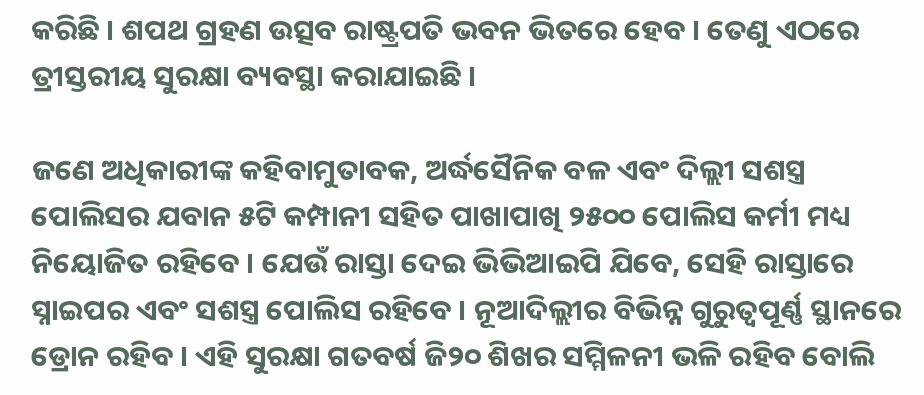କରିଛି । ଶପଥ ଗ୍ରହଣ ଉତ୍ସବ ରାଷ୍ଟ୍ରପତି ଭବନ ଭିତରେ ହେବ । ତେଣୁ ଏଠରେ ତ୍ରୀସ୍ତରୀୟ ସୁରକ୍ଷା ବ୍ୟବସ୍ଥା କରାଯାଇଛି ।

ଜଣେ ଅଧିକାରୀଙ୍କ କହିବାମୁତାବକ, ଅର୍ଦ୍ଧସୈନିକ ବଳ ଏବଂ ଦିଲ୍ଲୀ ସଶସ୍ତ୍ର ପୋଲିସର ଯବାନ ୫ଟି କମ୍ପାନୀ ସହିତ ପାଖାପାଖି ୨୫୦୦ ପୋଲିସ କର୍ମୀ ମଧ୍ୟ ନିୟୋଜିତ ରହିବେ । ଯେଉଁ ରାସ୍ତା ଦେଇ ଭିଭିଆଇପି ଯିବେ, ସେହି ରାସ୍ତାରେ ସ୍ନାଇପର ଏବଂ ସଶସ୍ତ୍ର ପୋଲିସ ରହିବେ । ନୂଆଦିଲ୍ଲୀର ବିଭିନ୍ନ ଗୁରୁତ୍ୱପୂର୍ଣ୍ଣ ସ୍ଥାନରେ ଡ୍ରୋନ ରହିବ । ଏହି ସୁରକ୍ଷା ଗତବର୍ଷ ଜି୨୦ ଶିଖର ସମ୍ମିଳନୀ ଭଳି ରହିବ ବୋଲି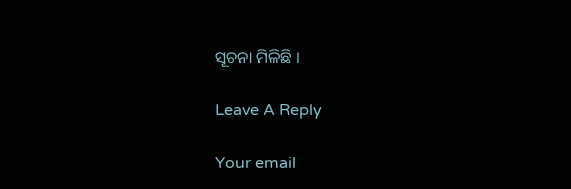ସୂଚନା ମିଳିଛି ।

Leave A Reply

Your email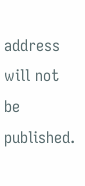address will not be published.